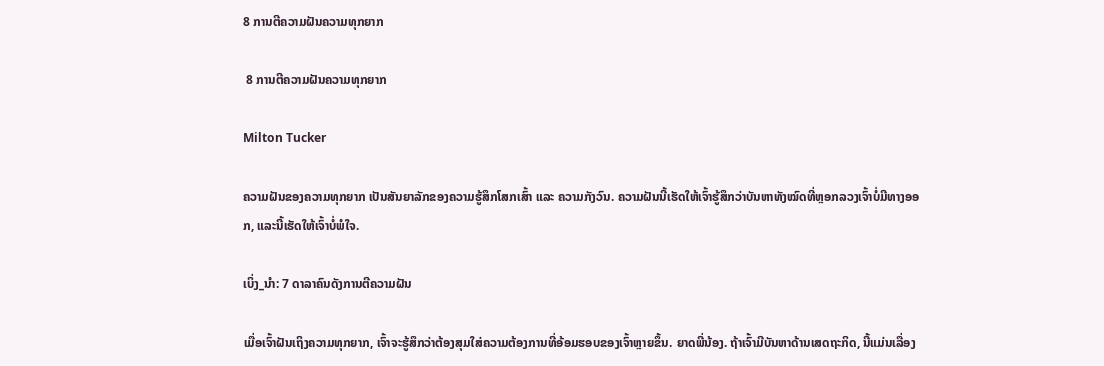8 ການຕີຄວາມຝັນຄວາມທຸກຍາກ

 8 ການຕີຄວາມຝັນຄວາມທຸກຍາກ

Milton Tucker

ຄວາມຝັນຂອງຄວາມທຸກຍາກ ເປັນສັນຍາລັກຂອງຄວາມຮູ້ສຶກໂສກເສົ້າ ແລະ ຄວາມກັງວົນ. ຄວາມຝັນນີ້ເຮັດໃຫ້ເຈົ້າຮູ້ສຶກວ່າບັນຫາທັງໝົດທີ່ຫຼອກລວງເຈົ້າບໍ່ມີທາງອອກ, ແລະນີ້ເຮັດໃຫ້ເຈົ້າບໍ່ພໍໃຈ.

ເບິ່ງ_ນຳ: 7 ດາລາຄົນດັງການຕີຄວາມຝັນ

ເມື່ອເຈົ້າຝັນເຖິງຄວາມທຸກຍາກ, ເຈົ້າຈະຮູ້ສຶກວ່າຕ້ອງສຸມໃສ່ຄວາມຕ້ອງການທີ່ອ້ອມຮອບຂອງເຈົ້າຫຼາຍຂຶ້ນ. ຍາດພີ່ນ້ອງ. ຖ້າເຈົ້າມີບັນຫາດ້ານເສດຖະກິດ, ນີ້ແມ່ນເລື່ອງ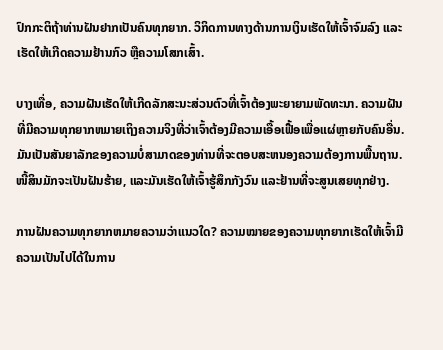ປົກກະຕິຖ້າທ່ານຝັນຢາກເປັນຄົນທຸກຍາກ. ວິກິດການທາງດ້ານການເງິນເຮັດໃຫ້ເຈົ້າຈົມລົງ ແລະເຮັດໃຫ້ເກີດຄວາມຢ້ານກົວ ຫຼືຄວາມໂສກເສົ້າ.

ບາງເທື່ອ, ຄວາມຝັນເຮັດໃຫ້ເກີດລັກສະນະສ່ວນຕົວທີ່ເຈົ້າຕ້ອງພະຍາຍາມພັດທະນາ. ຄວາມຝັນທີ່ມີຄວາມທຸກຍາກຫມາຍເຖິງຄວາມຈິງທີ່ວ່າເຈົ້າຕ້ອງມີຄວາມເອື້ອເຟື້ອເພື່ອແຜ່ຫຼາຍກັບຄົນອື່ນ. ມັນເປັນສັນຍາລັກຂອງຄວາມບໍ່ສາມາດຂອງທ່ານທີ່ຈະຕອບສະຫນອງຄວາມຕ້ອງການພື້ນຖານ. ໜີ້ສິນມັກຈະເປັນຝັນຮ້າຍ, ແລະມັນເຮັດໃຫ້ເຈົ້າຮູ້ສຶກກັງວົນ ແລະຢ້ານທີ່ຈະສູນເສຍທຸກຢ່າງ.

ການຝັນຄວາມທຸກຍາກຫມາຍຄວາມວ່າແນວໃດ? ຄວາມໝາຍຂອງຄວາມທຸກຍາກເຮັດໃຫ້ເຈົ້າມີຄວາມເປັນໄປໄດ້ໃນການ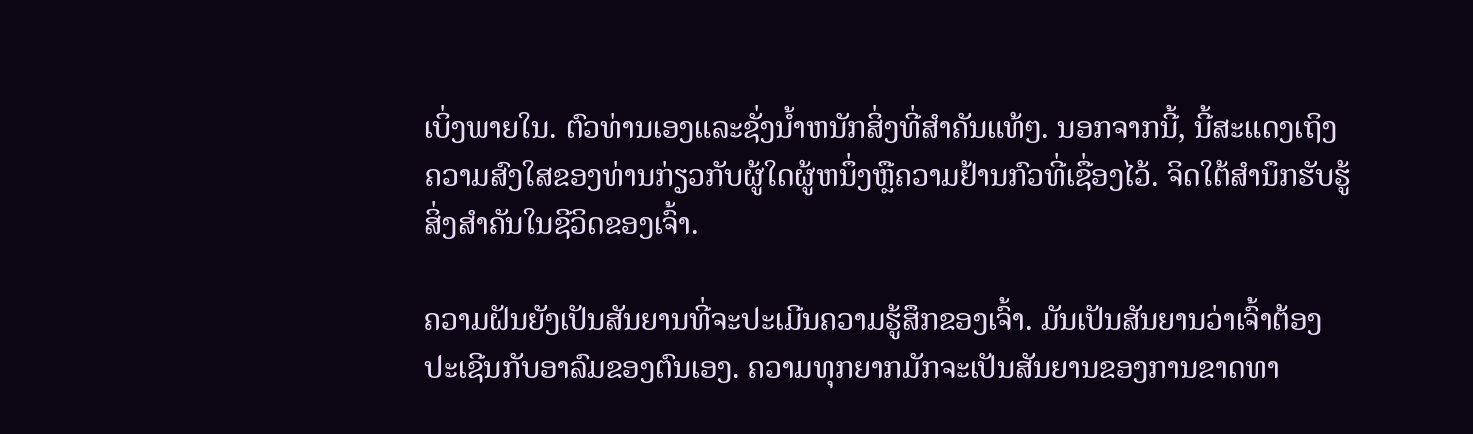ເບິ່ງພາຍໃນ. ຕົວທ່ານເອງແລະຊັ່ງນໍ້າຫນັກສິ່ງທີ່ສໍາຄັນແທ້ໆ. ນອກຈາກນີ້, ນີ້ສະແດງເຖິງຄວາມສົງໃສຂອງທ່ານກ່ຽວກັບຜູ້ໃດຜູ້ຫນຶ່ງຫຼືຄວາມຢ້ານກົວທີ່ເຊື່ອງໄວ້. ຈິດໃຕ້ສຳນຶກຮັບຮູ້ສິ່ງສຳຄັນໃນຊີວິດຂອງເຈົ້າ.

ຄວາມຝັນຍັງເປັນສັນຍານທີ່ຈະປະເມີນຄວາມຮູ້ສຶກຂອງເຈົ້າ. ມັນເປັນສັນຍານວ່າເຈົ້າຕ້ອງປະເຊີນກັບອາລົມຂອງຕົນເອງ. ຄວາມທຸກຍາກມັກຈະເປັນສັນຍານຂອງການຂາດທາ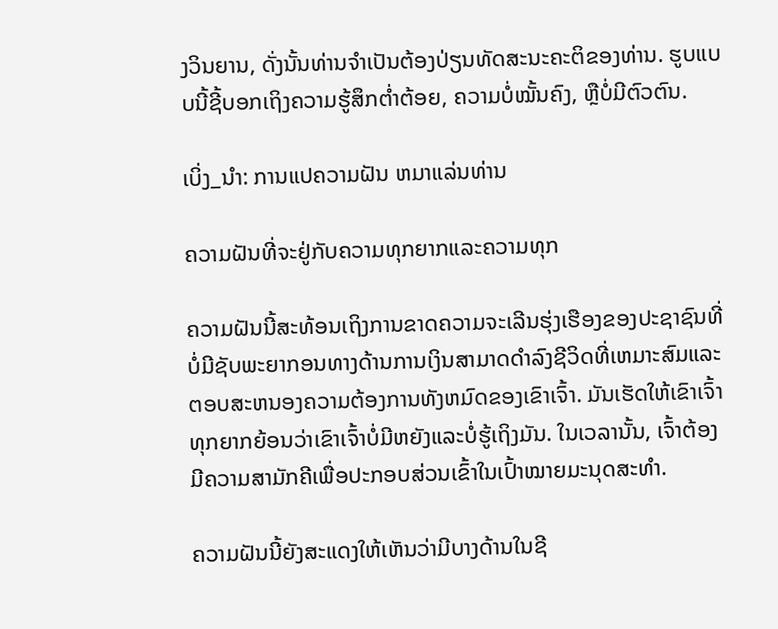ງວິນຍານ, ດັ່ງນັ້ນທ່ານຈໍາເປັນຕ້ອງປ່ຽນທັດສະນະຄະຕິຂອງທ່ານ. ຮູບແບບນີ້ຊີ້ບອກເຖິງຄວາມຮູ້ສຶກຕໍ່າຕ້ອຍ, ຄວາມບໍ່ໝັ້ນຄົງ, ຫຼືບໍ່ມີຕົວຕົນ.

ເບິ່ງ_ນຳ: ການແປຄວາມຝັນ ຫມາແລ່ນທ່ານ

ຄວາມຝັນທີ່ຈະຢູ່ກັບຄວາມທຸກຍາກແລະຄວາມທຸກ

ຄວາມຝັນນີ້ສະທ້ອນເຖິງການຂາດຄວາມຈະເລີນຮຸ່ງເຮືອງຂອງປະຊາຊົນທີ່ບໍ່ມີຊັບພະຍາກອນທາງດ້ານການເງິນສາມາດດໍາລົງຊີວິດທີ່ເຫມາະສົມແລະຕອບສະຫນອງຄວາມຕ້ອງການທັງຫມົດຂອງເຂົາເຈົ້າ. ມັນເຮັດໃຫ້ເຂົາເຈົ້າທຸກຍາກຍ້ອນວ່າເຂົາເຈົ້າບໍ່ມີຫຍັງແລະບໍ່ຮູ້ເຖິງມັນ. ໃນເວລານັ້ນ, ເຈົ້າຕ້ອງມີຄວາມສາມັກຄີເພື່ອປະກອບສ່ວນເຂົ້າໃນເປົ້າໝາຍມະນຸດສະທໍາ.

ຄວາມຝັນນີ້ຍັງສະແດງໃຫ້ເຫັນວ່າມີບາງດ້ານໃນຊີ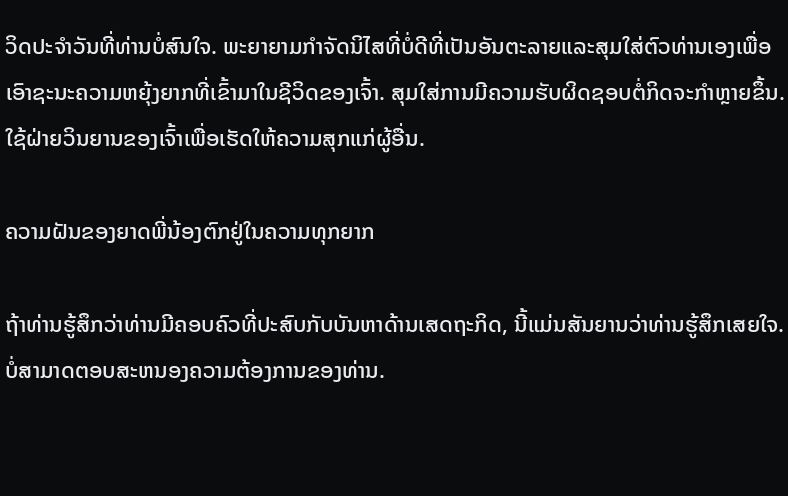ວິດປະຈໍາວັນທີ່ທ່ານບໍ່ສົນໃຈ. ພະຍາຍາມກໍາຈັດນິໄສທີ່ບໍ່ດີທີ່ເປັນອັນຕະລາຍແລະສຸມໃສ່ຕົວທ່ານເອງເພື່ອເອົາຊະນະຄວາມຫຍຸ້ງຍາກທີ່ເຂົ້າມາໃນຊີວິດຂອງເຈົ້າ. ສຸມໃສ່ການມີຄວາມຮັບຜິດຊອບຕໍ່ກິດຈະກໍາຫຼາຍຂຶ້ນ. ໃຊ້ຝ່າຍວິນຍານຂອງເຈົ້າເພື່ອເຮັດໃຫ້ຄວາມສຸກແກ່ຜູ້ອື່ນ.

ຄວາມຝັນຂອງຍາດພີ່ນ້ອງຕົກຢູ່ໃນຄວາມທຸກຍາກ

ຖ້າທ່ານຮູ້ສຶກວ່າທ່ານມີຄອບຄົວທີ່ປະສົບກັບບັນຫາດ້ານເສດຖະກິດ, ນີ້ແມ່ນສັນຍານວ່າທ່ານຮູ້ສຶກເສຍໃຈ. ບໍ່ສາມາດຕອບສະຫນອງຄວາມຕ້ອງການຂອງທ່ານ.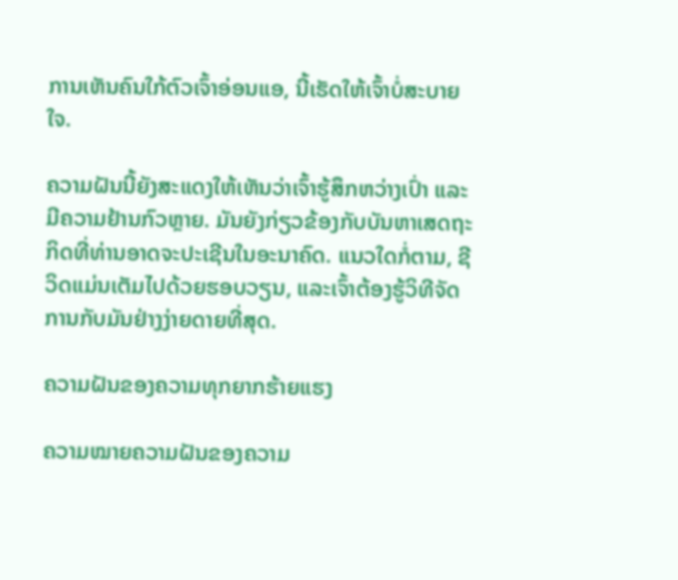ການເຫັນຄົນໃກ້ຕົວເຈົ້າອ່ອນແອ, ນີ້ເຮັດໃຫ້ເຈົ້າບໍ່ສະບາຍໃຈ.

ຄວາມຝັນນີ້ຍັງສະແດງໃຫ້ເຫັນວ່າເຈົ້າຮູ້ສຶກຫວ່າງເປົ່າ ແລະ ມີຄວາມຢ້ານກົວຫຼາຍ. ມັນຍັງກ່ຽວຂ້ອງກັບບັນຫາເສດຖະກິດທີ່ທ່ານອາດຈະປະເຊີນໃນອະນາຄົດ. ແນວໃດກໍ່ຕາມ, ຊີວິດແມ່ນເຕັມໄປດ້ວຍຮອບວຽນ, ແລະເຈົ້າຕ້ອງຮູ້ວິທີຈັດການກັບມັນຢ່າງງ່າຍດາຍທີ່ສຸດ.

ຄວາມຝັນຂອງຄວາມທຸກຍາກຮ້າຍແຮງ

ຄວາມໝາຍຄວາມຝັນຂອງຄວາມ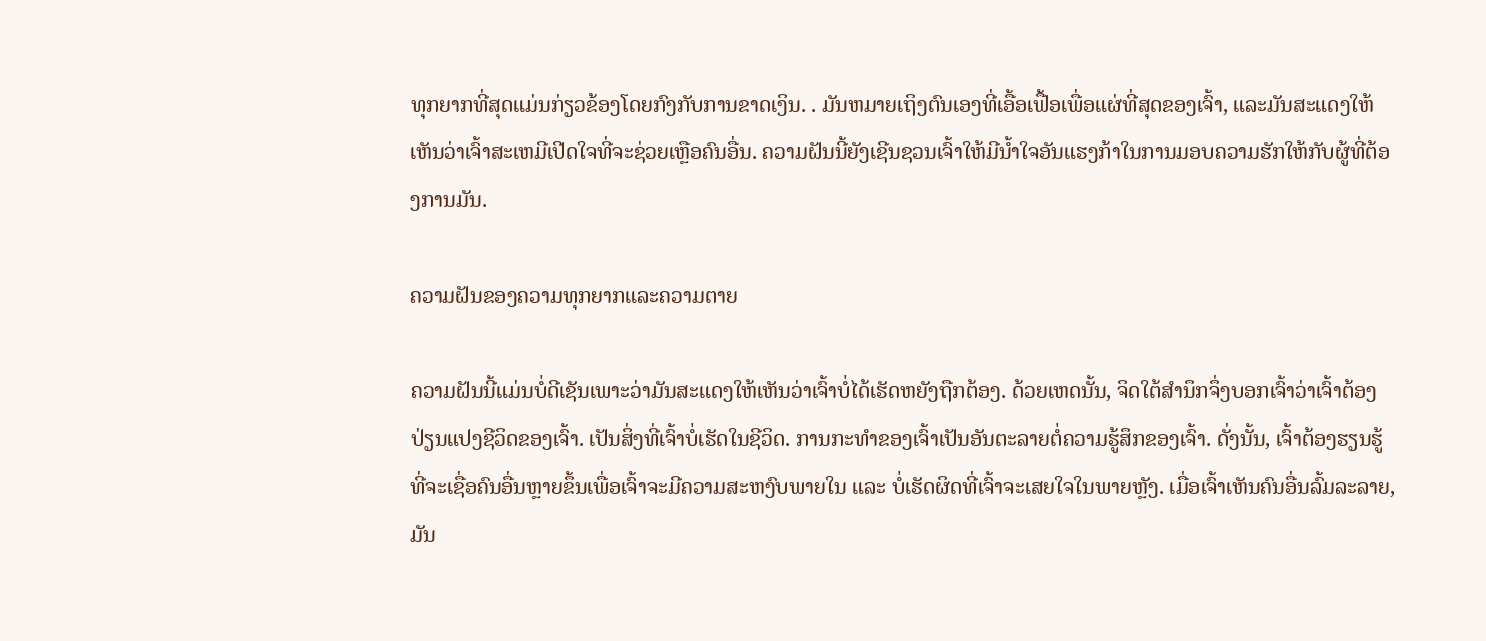ທຸກຍາກທີ່ສຸດແມ່ນກ່ຽວຂ້ອງໂດຍກົງກັບການຂາດເງິນ. . ມັນຫມາຍເຖິງຕົນເອງທີ່ເອື້ອເຟື້ອເພື່ອແຜ່ທີ່ສຸດຂອງເຈົ້າ, ແລະມັນສະແດງໃຫ້ເຫັນວ່າເຈົ້າສະເຫມີເປີດໃຈທີ່ຈະຊ່ວຍເຫຼືອຄົນອື່ນ. ຄວາມຝັນນີ້ຍັງເຊີນຊວນເຈົ້າໃຫ້ມີນໍ້າໃຈອັນແຮງກ້າໃນການມອບຄວາມຮັກໃຫ້ກັບຜູ້ທີ່ຕ້ອງການມັນ.

ຄວາມຝັນຂອງຄວາມທຸກຍາກແລະຄວາມຕາຍ

ຄວາມຝັນນີ້ແມ່ນບໍ່ດີເຊັນເພາະວ່າມັນສະແດງໃຫ້ເຫັນວ່າເຈົ້າບໍ່ໄດ້ເຮັດຫຍັງຖືກຕ້ອງ. ດ້ວຍເຫດນັ້ນ, ຈິດໃຕ້ສຳນຶກຈຶ່ງບອກເຈົ້າວ່າເຈົ້າຕ້ອງປ່ຽນແປງຊີວິດຂອງເຈົ້າ. ເປັນສິ່ງທີ່ເຈົ້າບໍ່ເຮັດໃນຊີວິດ. ການກະທໍາຂອງເຈົ້າເປັນອັນຕະລາຍຕໍ່ຄວາມຮູ້ສຶກຂອງເຈົ້າ. ດັ່ງນັ້ນ, ເຈົ້າຕ້ອງຮຽນຮູ້ທີ່ຈະເຊື່ອຄົນອື່ນຫຼາຍຂຶ້ນເພື່ອເຈົ້າຈະມີຄວາມສະຫງົບພາຍໃນ ແລະ ບໍ່ເຮັດຜິດທີ່ເຈົ້າຈະເສຍໃຈໃນພາຍຫຼັງ. ເມື່ອເຈົ້າເຫັນຄົນອື່ນລົ້ມລະລາຍ, ມັນ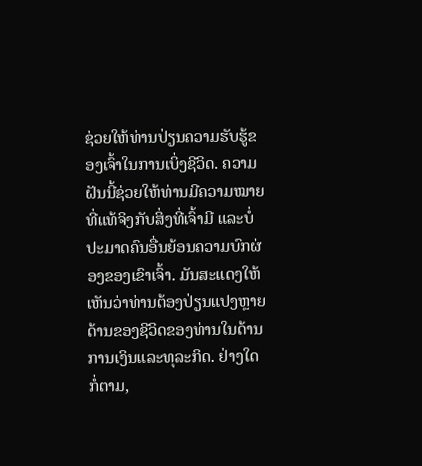ຊ່ວຍໃຫ້ທ່ານປ່ຽນຄວາມຮັບຮູ້ຂອງເຈົ້າໃນການເບິ່ງຊີວິດ. ຄວາມຝັນນີ້ຊ່ວຍໃຫ້ທ່ານມີຄວາມໝາຍທີ່ແທ້ຈິງກັບສິ່ງທີ່ເຈົ້າມີ ແລະບໍ່ປະມາດຄົນອື່ນຍ້ອນຄວາມບົກຜ່ອງຂອງເຂົາເຈົ້າ. ມັນສະແດງໃຫ້ເຫັນວ່າທ່ານຕ້ອງປ່ຽນແປງຫຼາຍດ້ານຂອງຊີວິດຂອງທ່ານໃນດ້ານການເງິນແລະທຸລະກິດ. ຢ່າງໃດກໍ່ຕາມ,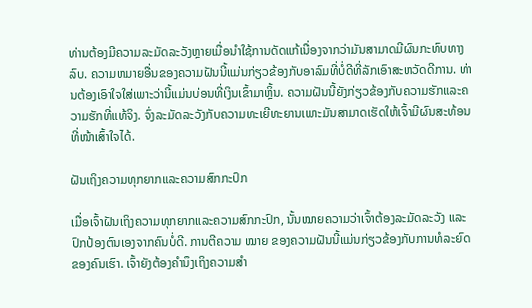ທ່ານຕ້ອງມີຄວາມລະມັດລະວັງຫຼາຍເມື່ອນໍາໃຊ້ການດັດແກ້ເນື່ອງຈາກວ່າມັນສາມາດມີຜົນກະທົບທາງລົບ. ຄວາມຫມາຍອື່ນຂອງຄວາມຝັນນີ້ແມ່ນກ່ຽວຂ້ອງກັບອາລົມທີ່ບໍ່ດີທີ່ລັກເອົາສະຫວັດດີການ. ທ່ານຕ້ອງເອົາໃຈໃສ່ເພາະວ່ານີ້ແມ່ນບ່ອນທີ່ເງິນເຂົ້າມາຫຼິ້ນ. ຄວາມຝັນນີ້ຍັງກ່ຽວຂ້ອງກັບຄວາມຮັກແລະຄວາມຮັກທີ່ແທ້ຈິງ. ຈົ່ງລະມັດລະວັງກັບຄວາມທະເຍີທະຍານເພາະມັນສາມາດເຮັດໃຫ້ເຈົ້າມີຜົນສະທ້ອນທີ່ໜ້າເສົ້າໃຈໄດ້.

ຝັນເຖິງຄວາມທຸກຍາກແລະຄວາມສົກກະປົກ

ເມື່ອເຈົ້າຝັນເຖິງຄວາມທຸກຍາກແລະຄວາມສົກກະປົກ, ນັ້ນໝາຍຄວາມວ່າເຈົ້າຕ້ອງລະມັດລະວັງ ແລະ ປົກປ້ອງຕົນເອງຈາກຄົນບໍ່ດີ. ການຕີຄວາມ ໝາຍ ຂອງຄວາມຝັນນີ້ແມ່ນກ່ຽວຂ້ອງກັບການທໍລະຍົດຂອງຄົນເຮົາ. ເຈົ້າຍັງຕ້ອງຄຳນຶງເຖິງຄວາມສຳ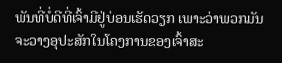ພັນທີ່ບໍ່ດີທີ່ເຈົ້າມີຢູ່ບ່ອນເຮັດວຽກ ເພາະວ່າພວກມັນຈະວາງອຸປະສັກໃນໂຄງການຂອງເຈົ້າສະ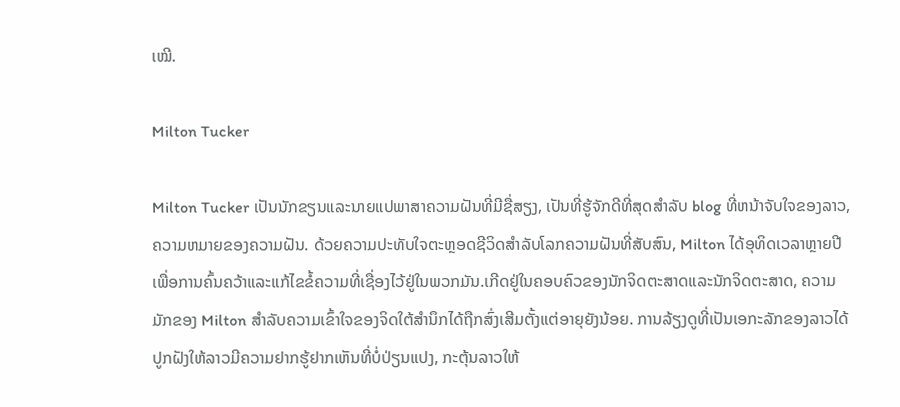ເໝີ.

Milton Tucker

Milton Tucker ເປັນນັກຂຽນແລະນາຍແປພາສາຄວາມຝັນທີ່ມີຊື່ສຽງ, ເປັນທີ່ຮູ້ຈັກດີທີ່ສຸດສໍາລັບ blog ທີ່ຫນ້າຈັບໃຈຂອງລາວ, ຄວາມຫມາຍຂອງຄວາມຝັນ. ດ້ວຍຄວາມປະທັບໃຈຕະຫຼອດຊີວິດສໍາລັບໂລກຄວາມຝັນທີ່ສັບສົນ, Milton ໄດ້ອຸທິດເວລາຫຼາຍປີເພື່ອການຄົ້ນຄວ້າແລະແກ້ໄຂຂໍ້ຄວາມທີ່ເຊື່ອງໄວ້ຢູ່ໃນພວກມັນ.ເກີດຢູ່ໃນຄອບຄົວຂອງນັກຈິດຕະສາດແລະນັກຈິດຕະສາດ, ຄວາມມັກຂອງ Milton ສໍາລັບຄວາມເຂົ້າໃຈຂອງຈິດໃຕ້ສໍານຶກໄດ້ຖືກສົ່ງເສີມຕັ້ງແຕ່ອາຍຸຍັງນ້ອຍ. ການລ້ຽງດູທີ່ເປັນເອກະລັກຂອງລາວໄດ້ປູກຝັງໃຫ້ລາວມີຄວາມຢາກຮູ້ຢາກເຫັນທີ່ບໍ່ປ່ຽນແປງ, ກະຕຸ້ນລາວໃຫ້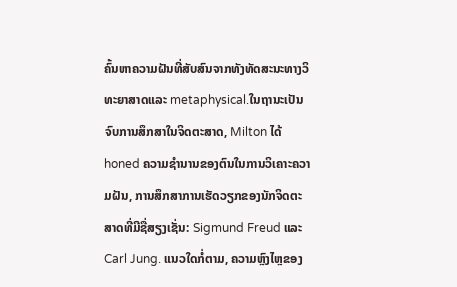ຄົ້ນຫາຄວາມຝັນທີ່ສັບສົນຈາກທັງທັດສະນະທາງວິທະຍາສາດແລະ metaphysical.ໃນຖານະເປັນຈົບການສຶກສາໃນຈິດຕະສາດ, Milton ໄດ້ honed ຄວາມຊໍານານຂອງຕົນໃນການວິເຄາະຄວາມຝັນ, ການສຶກສາການເຮັດວຽກຂອງນັກຈິດຕະສາດທີ່ມີຊື່ສຽງເຊັ່ນ: Sigmund Freud ແລະ Carl Jung. ແນວໃດກໍ່ຕາມ, ຄວາມຫຼົງໄຫຼຂອງ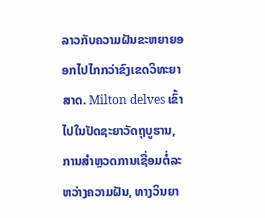ລາວກັບຄວາມຝັນຂະຫຍາຍອອກໄປໄກກວ່າຂົງເຂດວິທະຍາສາດ. Milton delves ເຂົ້າໄປໃນປັດຊະຍາວັດຖຸບູຮານ, ການສໍາຫຼວດການເຊື່ອມຕໍ່ລະຫວ່າງຄວາມຝັນ, ທາງວິນຍາ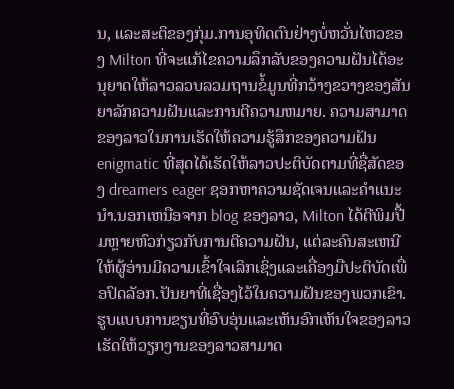ນ, ແລະສະຕິຂອງກຸ່ມ.ການອຸທິດຕົນຢ່າງບໍ່ຫວັ່ນໄຫວຂອງ Milton ທີ່ຈະແກ້ໄຂຄວາມລຶກລັບຂອງຄວາມຝັນໄດ້ອະນຸຍາດໃຫ້ລາວລວບລວມຖານຂໍ້ມູນທີ່ກວ້າງຂວາງຂອງສັນຍາລັກຄວາມຝັນແລະການຕີຄວາມຫມາຍ. ຄວາມສາມາດຂອງລາວໃນການເຮັດໃຫ້ຄວາມຮູ້ສຶກຂອງຄວາມຝັນ enigmatic ທີ່ສຸດໄດ້ເຮັດໃຫ້ລາວປະຕິບັດຕາມທີ່ຊື່ສັດຂອງ dreamers eager ຊອກຫາຄວາມຊັດເຈນແລະຄໍາແນະນໍາ.ນອກເຫນືອຈາກ blog ຂອງລາວ, Milton ໄດ້ຕີພິມປື້ມຫຼາຍຫົວກ່ຽວກັບການຕີຄວາມຝັນ, ແຕ່ລະຄົນສະເຫນີໃຫ້ຜູ້ອ່ານມີຄວາມເຂົ້າໃຈເລິກເຊິ່ງແລະເຄື່ອງມືປະຕິບັດເພື່ອປົດລັອກ.ປັນຍາທີ່ເຊື່ອງໄວ້ໃນຄວາມຝັນຂອງພວກເຂົາ. ຮູບແບບການຂຽນທີ່ອົບອຸ່ນແລະເຫັນອົກເຫັນໃຈຂອງລາວເຮັດໃຫ້ວຽກງານຂອງລາວສາມາດ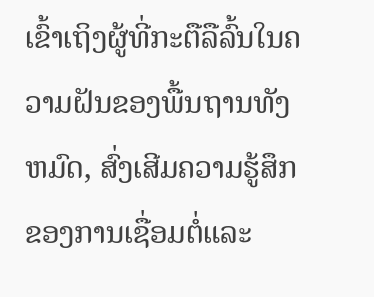ເຂົ້າເຖິງຜູ້ທີ່ກະຕືລືລົ້ນໃນຄວາມຝັນຂອງພື້ນຖານທັງຫມົດ, ສົ່ງເສີມຄວາມຮູ້ສຶກຂອງການເຊື່ອມຕໍ່ແລະ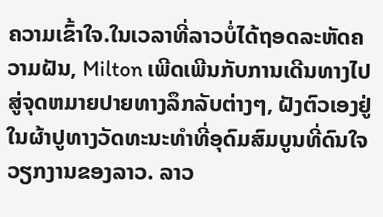ຄວາມເຂົ້າໃຈ.ໃນເວລາທີ່ລາວບໍ່ໄດ້ຖອດລະຫັດຄວາມຝັນ, Milton ເພີດເພີນກັບການເດີນທາງໄປສູ່ຈຸດຫມາຍປາຍທາງລຶກລັບຕ່າງໆ, ຝັງຕົວເອງຢູ່ໃນຜ້າປູທາງວັດທະນະທໍາທີ່ອຸດົມສົມບູນທີ່ດົນໃຈວຽກງານຂອງລາວ. ລາວ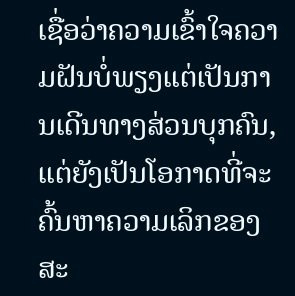ເຊື່ອວ່າຄວາມເຂົ້າໃຈຄວາມຝັນບໍ່ພຽງແຕ່ເປັນການເດີນທາງສ່ວນບຸກຄົນ, ແຕ່ຍັງເປັນໂອກາດທີ່ຈະຄົ້ນຫາຄວາມເລິກຂອງສະ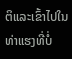ຕິແລະເຂົ້າໄປໃນທ່າແຮງທີ່ບໍ່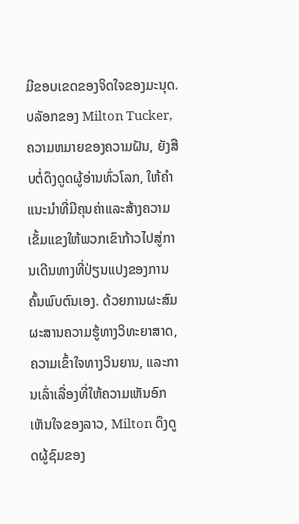ມີຂອບເຂດຂອງຈິດໃຈຂອງມະນຸດ.ບລັອກຂອງ Milton Tucker, ຄວາມຫມາຍຂອງຄວາມຝັນ, ຍັງສືບຕໍ່ດຶງດູດຜູ້ອ່ານທົ່ວໂລກ, ໃຫ້ຄໍາແນະນໍາທີ່ມີຄຸນຄ່າແລະສ້າງຄວາມເຂັ້ມແຂງໃຫ້ພວກເຂົາກ້າວໄປສູ່ການເດີນທາງທີ່ປ່ຽນແປງຂອງການຄົ້ນພົບຕົນເອງ. ດ້ວຍການຜະສົມຜະສານຄວາມຮູ້ທາງວິທະຍາສາດ, ຄວາມເຂົ້າໃຈທາງວິນຍານ, ແລະການເລົ່າເລື່ອງທີ່ໃຫ້ຄວາມເຫັນອົກເຫັນໃຈຂອງລາວ, Milton ດຶງດູດຜູ້ຊົມຂອງ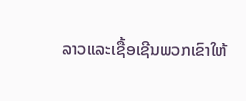ລາວແລະເຊື້ອເຊີນພວກເຂົາໃຫ້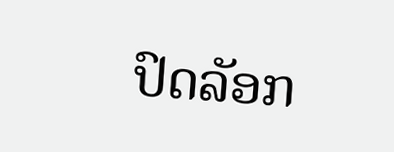ປົດລັອກ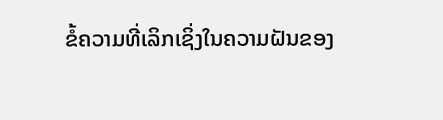ຂໍ້ຄວາມທີ່ເລິກເຊິ່ງໃນຄວາມຝັນຂອງ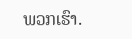ພວກເຮົາ.